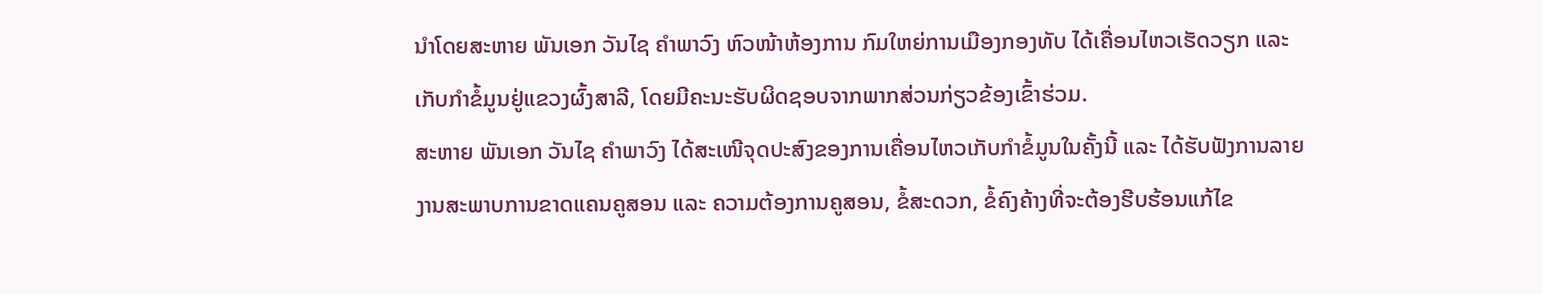ນຳໂດຍສະຫາຍ ພັນເອກ ວັນໄຊ ຄຳພາວົງ ຫົວໜ້າຫ້ອງການ ກົມໃຫຍ່ການເມືອງກອງທັບ ໄດ້ເຄື່ອນໄຫວເຮັດວຽກ ແລະ ເກັບກຳຂໍ້ມູນຢູ່ແຂວງຜົ້ງສາລີ, ໂດຍມີຄະນະຮັບຜິດຊອບຈາກພາກສ່ວນກ່ຽວຂ້ອງເຂົ້າຮ່ວມ.
ສະຫາຍ ພັນເອກ ວັນໄຊ ຄຳພາວົງ ໄດ້ສະເໜີຈຸດປະສົງຂອງການເຄື່ອນໄຫວເກັບກຳຂໍ້ມູນໃນຄັ້ງນີ້ ແລະ ໄດ້ຮັບຟັງການລາຍງານສະພາບການຂາດແຄນຄູສອນ ແລະ ຄວາມຕ້ອງການຄູສອນ, ຂໍ້ສະດວກ, ຂໍ້ຄົງຄ້າງທີ່ຈະຕ້ອງຮີບຮ້ອນແກ້ໄຂ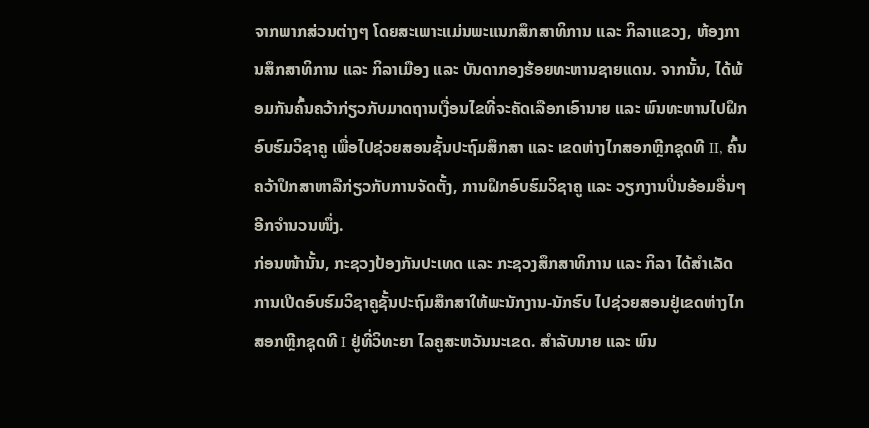ຈາກພາກສ່ວນຕ່າງໆ ໂດຍສະເພາະແມ່ນພະແນກສຶກສາທິການ ແລະ ກິລາແຂວງ, ຫ້ອງການສຶກສາທິການ ແລະ ກິລາເມືອງ ແລະ ບັນດາກອງຮ້ອຍທະຫານຊາຍແດນ. ຈາກນັ້ນ, ໄດ້ພ້ອມກັນຄົ້ນຄວ້າກ່ຽວກັບມາດຖານເງື່ອນໄຂທີ່ຈະຄັດເລືອກເອົານາຍ ແລະ ພົນທະຫານໄປຝຶກອົບຮົມວິຊາຄູ ເພື່ອໄປຊ່ວຍສອນຊັ້ນປະຖົມສຶກສາ ແລະ ເຂດຫ່າງໄກສອກຫຼີກຊຸດທີ II, ຄົ້ນຄວ້າປຶກສາຫາລືກ່ຽວກັບການຈັດຕັ້ງ, ການຝຶກອົບຮົມວິຊາຄູ ແລະ ວຽກງານປິ່ນອ້ອມອື່ນໆອີກຈຳນວນໜຶ່ງ.
ກ່ອນໜ້ານັ້ນ, ກະຊວງປ້ອງກັນປະເທດ ແລະ ກະຊວງສຶກສາທິການ ແລະ ກິລາ ໄດ້ສຳເລັດການເປີດອົບຮົມວິຊາຄູຊັ້ນປະຖົມສຶກສາໃຫ້ພະນັກງານ-ນັກຮົບ ໄປຊ່ວຍສອນຢູ່ເຂດຫ່າງໄກສອກຫຼີກຊຸດທີ I ຢູ່ທີ່ວິທະຍາ ໄລຄູສະຫວັນນະເຂດ. ສຳລັບນາຍ ແລະ ພົນ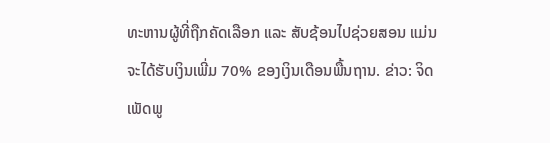ທະຫານຜູ້ທີ່ຖືກຄັດເລືອກ ແລະ ສັບຊ້ອນໄປຊ່ວຍສອນ ແມ່ນຈະໄດ້ຮັບເງິນເພີ່ມ 70% ຂອງເງິນເດືອນພື້ນຖານ. ຂ່າວ: ຈິດ ເພັດພູ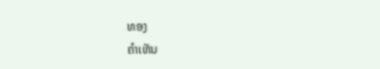ທອງ
ຄໍາເຫັນ